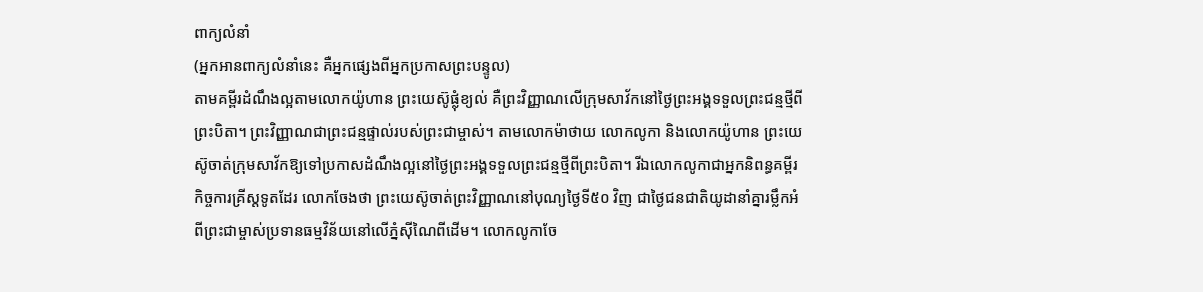ពាក្យលំនាំ
(អ្នកអានពាក្យលំនាំនេះ គឺអ្នកផ្សេងពីអ្នកប្រកាសព្រះបន្ទូល)
តាមគម្ពីរដំណឹងល្អតាមលោកយ៉ូហាន ព្រះយេស៊ូផ្លុំខ្យល់ គឺព្រះវិញ្ញាណលើក្រុមសាវ័កនៅថ្ងៃព្រះអង្គទទួលព្រះជន្មថ្មីពីព្រះបិតា។ ព្រះវិញ្ញាណជាព្រះជន្មផ្ទាល់របស់ព្រះជាម្ចាស់។ តាមលោកម៉ាថាយ លោកលូកា និងលោកយ៉ូហាន ព្រះយេស៊ូចាត់ក្រុមសាវ័កឱ្យទៅប្រកាសដំណឹងល្អនៅថ្ងៃព្រះអង្គទទួលព្រះជន្មថ្មីពីព្រះបិតា។ រីឯលោកលូកាជាអ្នកនិពន្ធគម្ពីរកិច្ចការគ្រីស្តទូតដែរ លោកចែងថា ព្រះយេស៊ូចាត់ព្រះវិញ្ញាណនៅបុណ្យថ្ងៃទី៥០ វិញ ជាថ្ងៃជនជាតិយូដានាំគ្នារម្លឹកអំពីព្រះជាម្ចាស់ប្រទានធម្មវិន័យនៅលើភ្នំស៊ីណៃពីដើម។ លោកលូកាចែ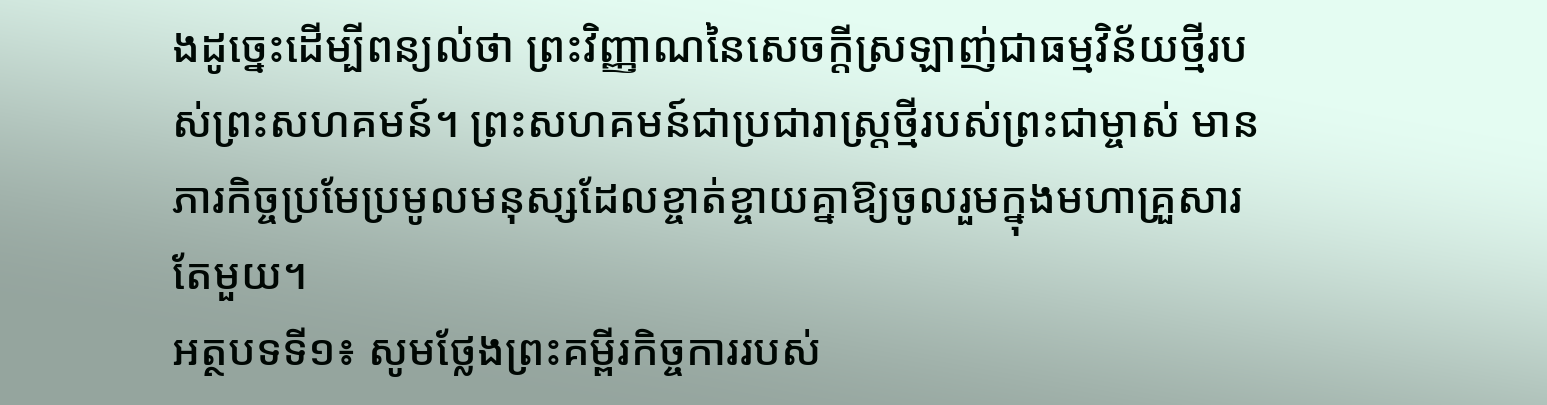ងដូច្នេះដើម្បីពន្យល់ថា ព្រះវិញ្ញាណនៃសេចក្តីស្រឡាញ់ជាធម្មវិន័យថ្មីរបស់ព្រះសហគមន៍។ ព្រះសហគមន៍ជាប្រជារាស្រ្តថ្មីរបស់ព្រះជាម្ចាស់ មានភារកិច្ចប្រមែប្រមូលមនុស្សដែលខ្ចាត់ខ្ចាយគ្នាឱ្យចូលរួមក្នុងមហាគ្រួសារតែមួយ។
អត្ថបទទី១៖ សូមថ្លែងព្រះគម្ពីរកិច្ចការរបស់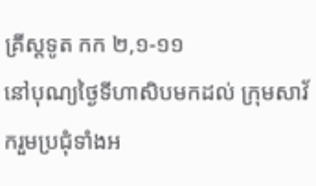គ្រីស្តទូត កក ២,១-១១
នៅបុណ្យថ្ងៃទីហាសិបមកដល់ ក្រុមសាវ័ករួមប្រជុំទាំងអ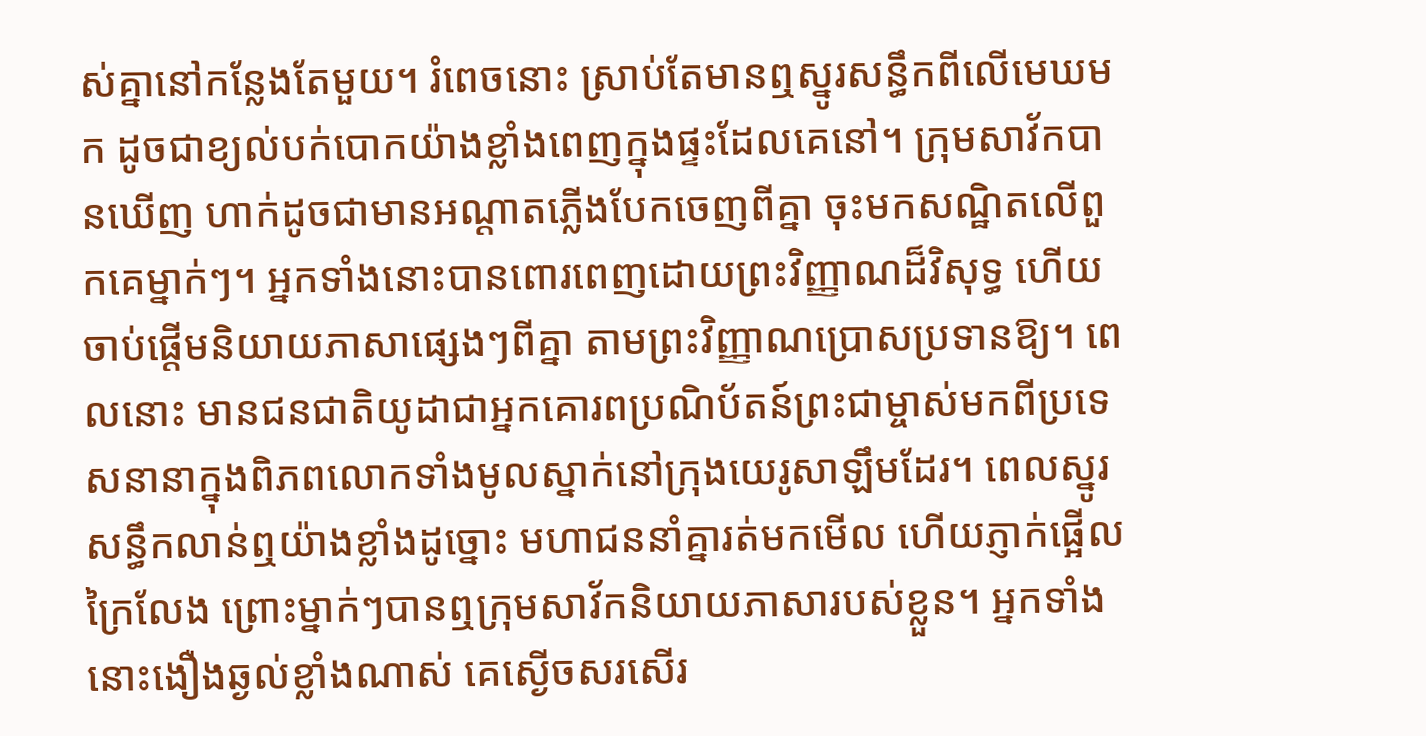ស់គ្នានៅកន្លែងតែមួយ។ រំពេចនោះ ស្រាប់តែមានឮស្នូរសន្ធឹកពីលើមេឃមក ដូចជាខ្យល់បក់បោកយ៉ាងខ្លាំងពេញក្នុងផ្ទះដែលគេនៅ។ ក្រុមសាវ័កបានឃើញ ហាក់ដូចជាមានអណ្តាតភ្លើងបែកចេញពីគ្នា ចុះមកសណ្ឋិតលើពួកគេម្នាក់ៗ។ អ្នកទាំងនោះបានពោរពេញដោយព្រះវិញ្ញាណដ៏វិសុទ្ធ ហើយចាប់ផ្តើមនិយាយភាសាផ្សេងៗពីគ្នា តាមព្រះវិញ្ញាណប្រោសប្រទានឱ្យ។ ពេលនោះ មានជនជាតិយូដាជាអ្នកគោរពប្រណិប័តន៍ព្រះជាម្ចាស់មកពីប្រទេសនានាក្នុងពិភពលោកទាំងមូលស្នាក់នៅក្រុងយេរូសាឡឹមដែរ។ ពេលស្នូរសន្ធឹកលាន់ឮយ៉ាងខ្លាំងដូច្នោះ មហាជននាំគ្នារត់មកមើល ហើយភ្ញាក់ផ្អើលក្រៃលែង ព្រោះម្នាក់ៗបានឮក្រុមសាវ័កនិយាយភាសារបស់ខ្លួន។ អ្នកទាំងនោះងឿងឆ្ងល់ខ្លាំងណាស់ គេស្ងើចសរសើរ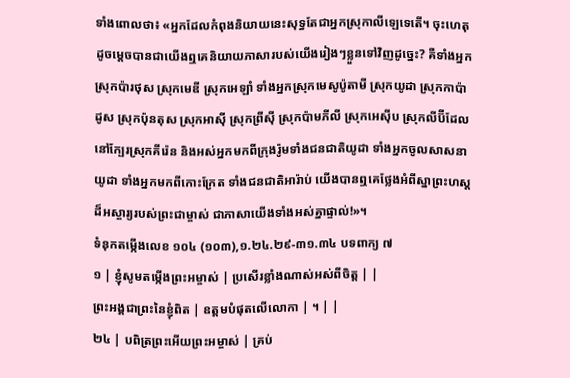ទាំងពោលថា៖ «អ្នកដែលកំពុងនិយាយនេះសុទ្ធតែជាអ្នកស្រុកាលីឡេទេតើ។ ចុះហេតុដូចម្តេចបានជាយើងឮគេនិយាយភាសារបស់យើងរៀងៗខ្លួនទៅវិញដូច្នេះ? គឺទាំងអ្នកស្រុកប៉ារថុស ស្រុកមេឌី ស្រុកអេឡាំ ទាំងអ្នកស្រុកមេសូប៉ូតាមី ស្រុកយូដា ស្រុកកាប៉ាដូស ស្រុកប៉ុនតុស ស្រុកអាស៊ី ស្រុកព្រីស៊ី ស្រុកប៉ាមភីលី ស្រុកអេស៊ីប ស្រុកលីប៊ីដែលនៅក្បែរស្រុកគីរ៉េន និងអស់អ្នកមកពីក្រុងរ៉ូមទាំងជនជាតិយូដា ទាំងអ្នកចូលសាសនាយូដា ទាំងអ្នកមកពីកោះក្រែត ទាំងជនជាតិអារ៉ាប់ យើងបានឮគេថ្លែងអំពីស្នាព្រះហស្តដ៏អស្ចារ្យរបស់ព្រះជាម្ចាស់ ជាភាសាយើងទាំងអស់គ្នាផ្ទាល់!»។
ទំនុកតម្កើងលេខ ១០៤ (១០៣),១.២៤.២៩-៣១.៣៤ បទពាក្យ ៧
១ | ខ្ញុំសូមតម្កើងព្រះអម្ចាស់ | ប្រសើរខ្លាំងណាស់អស់ពីចិត្ត | |
ព្រះអង្គជាព្រះនៃខ្ញុំពិត | ឧត្តមបំផុតលើលោកា | ។ | |
២៤ | បពិត្រព្រះអើយព្រះអម្ចាស់ | គ្រប់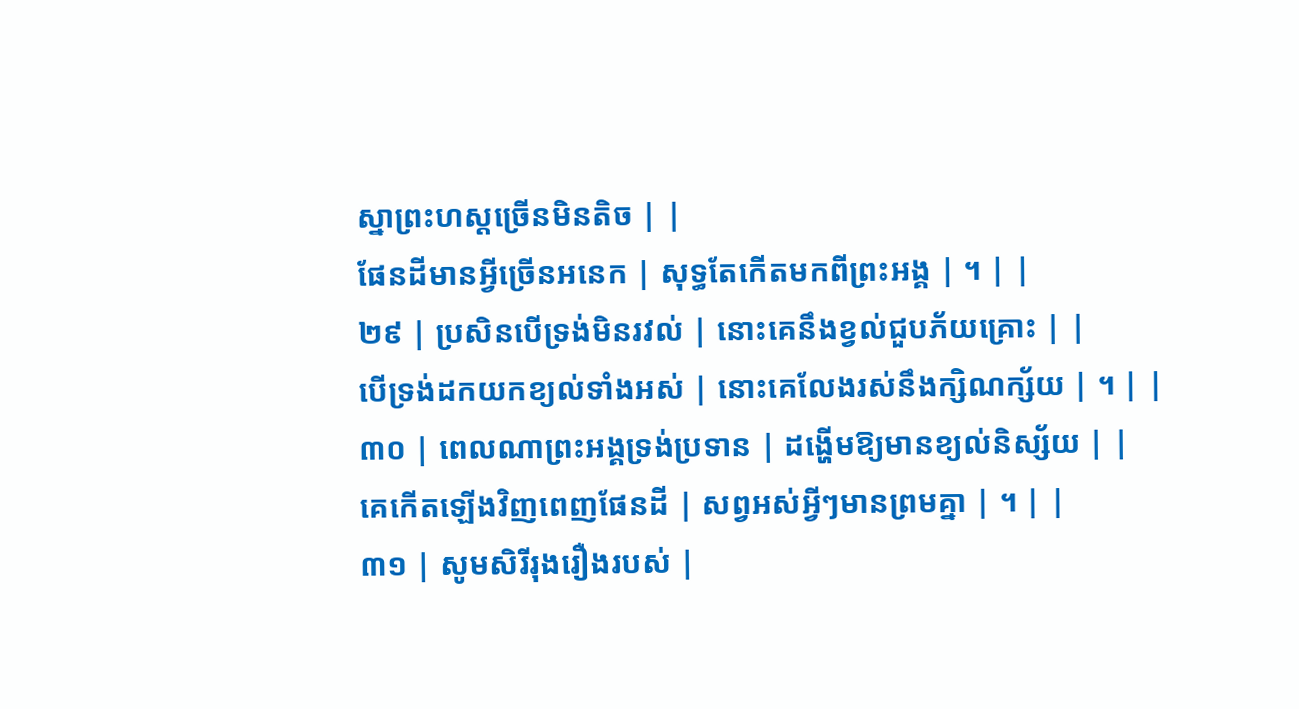ស្នាព្រះហស្តច្រើនមិនតិច | |
ផែនដីមានអ្វីច្រើនអនេក | សុទ្ធតែកើតមកពីព្រះអង្គ | ។ | |
២៩ | ប្រសិនបើទ្រង់មិនរវល់ | នោះគេនឹងខ្វល់ជួបភ័យគ្រោះ | |
បើទ្រង់ដកយកខ្យល់ទាំងអស់ | នោះគេលែងរស់នឹងក្សិណក្ស័យ | ។ | |
៣០ | ពេលណាព្រះអង្គទ្រង់ប្រទាន | ដង្ហើមឱ្យមានខ្យល់និស្ស័យ | |
គេកើតឡើងវិញពេញផែនដី | សព្វអស់អ្វីៗមានព្រមគ្នា | ។ | |
៣១ | សូមសិរីរុងរឿងរបស់ |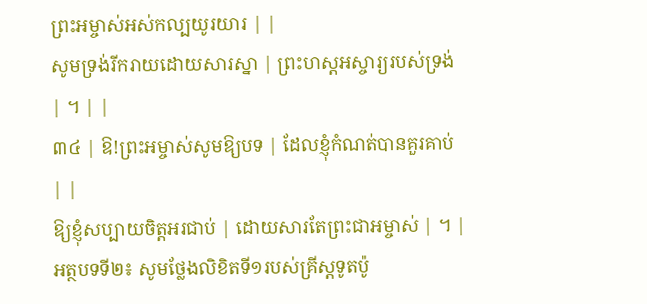ព្រះអម្ចាស់អស់កល្បយូរយារ | |
សូមទ្រង់រីករាយដោយសារស្នា | ព្រះហស្តអស្ចារ្យរបស់ទ្រង់ | ។ | |
៣៤ | ឱ!ព្រះអម្ចាស់សូមឱ្យបទ | ដែលខ្ញុំកំណត់បានគួរគាប់ | |
ឱ្យខ្ញុំសប្បាយចិត្តអរជាប់ | ដោយសារតែព្រះជាអម្ចាស់ | ។ |
អត្ថបទទី២៖ សូមថ្លែងលិខិតទី១របស់គ្រីស្តទូតប៉ូ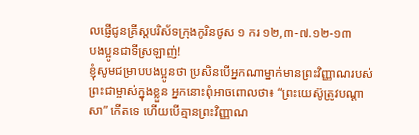លផ្ញើជូនគ្រីស្តបរិស័ទក្រុងកូរិនថូស ១ ករ ១២,៣-៧.១២-១៣
បងប្អូនជាទីស្រឡាញ់!
ខ្ញុំសូមជម្រាបបងប្អូនថា ប្រសិនបើអ្នកណាម្នាក់មានព្រះវិញ្ញាណរបស់ព្រះជាម្ចាស់ក្នុងខ្លួន អ្នកនោះពុំអាចពោលថា៖ “ព្រះយេស៊ូត្រូវបណ្តាសា” កើតទេ ហើយបើគ្មានព្រះវិញ្ញាណ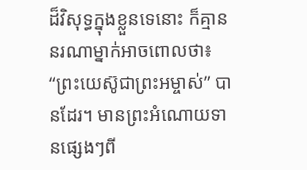ដ៏វិសុទ្ធក្នុងខ្លួនទេនោះ ក៏គ្មាននរណាម្នាក់អាចពោលថា៖ “ព្រះយេស៊ូជាព្រះអម្ចាស់” បានដែរ។ មានព្រះអំណោយទានផ្សេងៗពី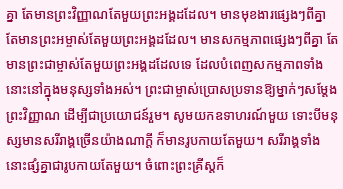គ្នា តែមានព្រះវិញ្ញាណតែមួយព្រះអង្គដដែល។ មានមុខងារផ្សេងៗពីគ្នា តែមានព្រះអម្ចាស់តែមួយព្រះអង្គដដែល។ មានសកម្មភាពផ្សេងៗពីគ្នា តែមានព្រះជាម្ចាស់តែមួយព្រះអង្គដដែលទេ ដែលបំពេញសកម្មភាពទាំងនោះនៅក្នុងមនុស្សទាំងអស់។ ព្រះជាម្ចាស់ប្រោសប្រទានឱ្យម្នាក់ៗសម្តែងព្រះវិញ្ញាណ ដើម្បីជាប្រយោជន៍រួម។ សូមយកឧទាហរណ៍មួយ ទោះបីមនុស្សមានសរីរាង្គច្រើនយ៉ាងណាក្តី ក៏មានរូបកាយតែមួយ។ សរីរាង្គទាំងនោះផ្សំគ្នាជារូបកាយតែមួយ។ ចំពោះព្រះគ្រីស្តក៏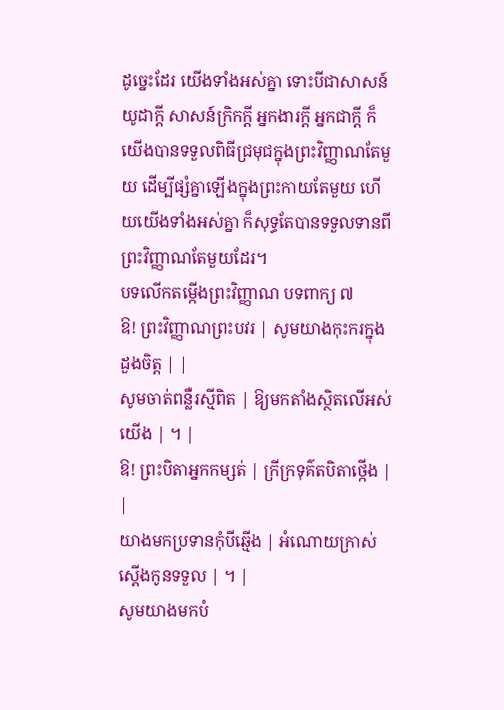ដូច្នេះដែរ យើងទាំងអស់គ្នា ទោះបីជាសាសន៍យូដាក្តី សាសន៍ក្រិកក្តី អ្នកងារក្តី អ្នកជាក្តី ក៏យើងបានទទួលពិធីជ្រមុជក្នុងព្រះវិញ្ញាណតែមួយ ដើម្បីផ្សំគ្នាឡើងក្នុងព្រះកាយតែមួយ ហើយយើងទាំងអស់គ្នា ក៏សុទ្ធតែបានទទួលទានពីព្រះវិញ្ញាណតែមួយដែរ។
បទលើកតម្កើងព្រះវិញ្ញាណ បទពាក្យ ៧
ឱ! ព្រះវិញ្ញាណព្រះបវរ | សូមយាងកុះករក្នុងដួងចិត្ត | |
សូមចាត់ពន្លឺរស្មីពិត | ឱ្យមកតាំងស្ថិតលើអស់យើង | ។ |
ឱ! ព្រះបិតាអ្នកកម្សត់ | ក្រីក្រទុគ៌តបិតាថ្កើង | |
យាងមកប្រទានកុំបីឆ្មើង | អំណោយក្រាស់ស្តើងកូនទទួល | ។ |
សូមយាងមកបំ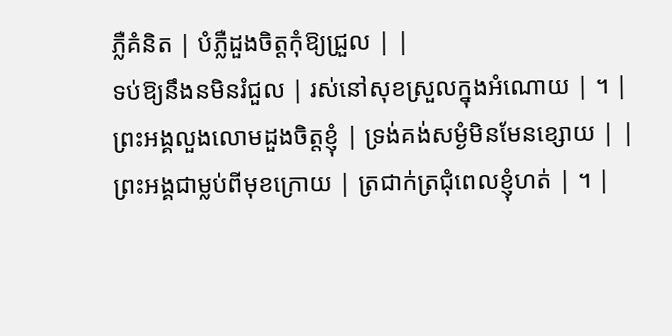ភ្លឺគំនិត | បំភ្លឺដួងចិត្តកុំឱ្យជ្រួល | |
ទប់ឱ្យនឹងនមិនរំជួល | រស់នៅសុខស្រួលក្នុងអំណោយ | ។ |
ព្រះអង្គលួងលោមដួងចិត្តខ្ញុំ | ទ្រង់គង់សម្ងំមិនមែនខ្សោយ | |
ព្រះអង្គជាម្លប់ពីមុខក្រោយ | ត្រជាក់ត្រជុំពេលខ្ញុំហត់ | ។ |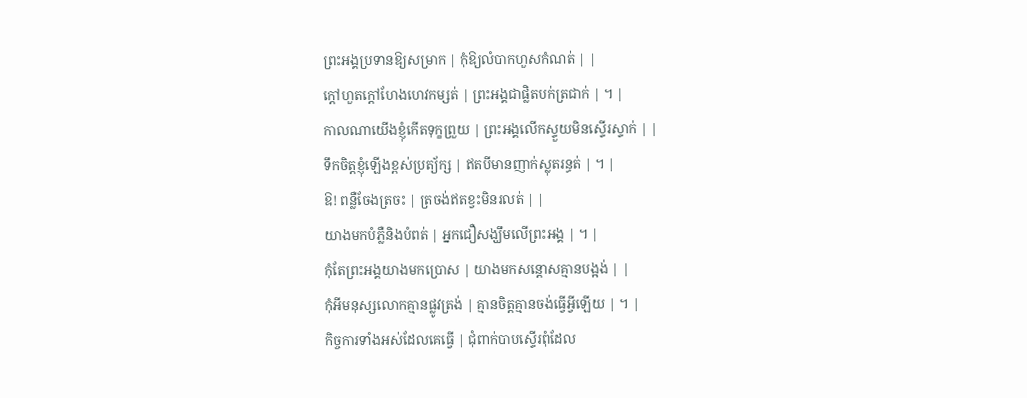ព្រះអង្គប្រទានឱ្យសម្រាក | កុំឱ្យលំបាកហួសកំណត់ | |
ក្តៅហួតក្តៅហែងហេវកម្សត់ | ព្រះអង្គជាផ្លិតបក់ត្រជាក់ | ។ |
កាលណាយើងខ្ញុំកើតទុក្ខព្រួយ | ព្រះអង្គលើកស្ទួយមិនស្ទើរស្ទាក់ | |
ទឹកចិត្តខ្ញុំឡើងខ្ពស់ប្រត្យ័ក្ស | ឥតបីមានញាក់ស្លុតរន្ធត់ | ។ |
ឱ! ពន្លឺចែងត្រចះ | ត្រចង់ឥតខ្វះមិនរលត់ | |
យាងមកបំភ្លឺនិងបំពត់ | អ្នកជឿសង្ឃឹមលើព្រះអង្គ | ។ |
កុំតែព្រះអង្គយាងមកប្រោស | យាងមកសន្តោសគ្មានបង្អង់ | |
កុំអីមនុស្សលោកគ្មានផ្លូវត្រង់ | គ្មានចិត្តគ្មានចង់ធ្វើអ្វីឡើយ | ។ |
កិច្ចការទាំងអស់ដែលគេធ្វើ | ជុំពាក់បាបស្ទើរពុំដែល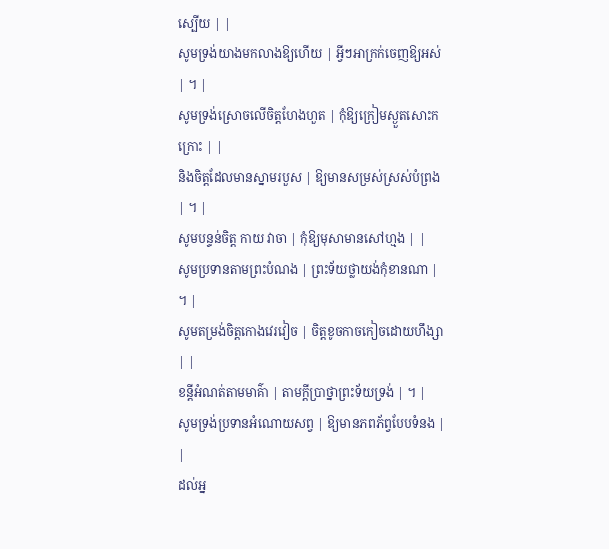ស្បើយ | |
សូមទ្រង់យាងមកលាងឱ្យហើយ | អ្វីៗអាក្រក់ចេញឱ្យអស់ | ។ |
សូមទ្រង់ស្រោចលើចិត្តហែងហួត | កុំឱ្យក្រៀមស្ងួតសោះកក្រោះ | |
និងចិត្តដែលមានស្នាមរបួស | ឱ្យមានសម្រស់ស្រស់បំព្រង | ។ |
សូមបន្ទន់ចិត្ត កាយ វាចា | កុំឱ្យមុសាមានសៅហ្មង | |
សូមប្រទានតាមព្រះបំណង | ព្រះទ័យថ្លាយង់កុំខានណា | ។ |
សូមតម្រង់ចិត្តកោងវេរវៀច | ចិត្តខូចកាចកៀចដោយហឹង្សា | |
ខន្តីអំណត់តាមមាគ៌ា | តាមក្តីប្រាថ្នាព្រះទ័យទ្រង់ | ។ |
សូមទ្រង់ប្រទានអំណោយសព្វ | ឱ្យមានភពភ័ព្វបែបទំនង | |
ដល់អ្ន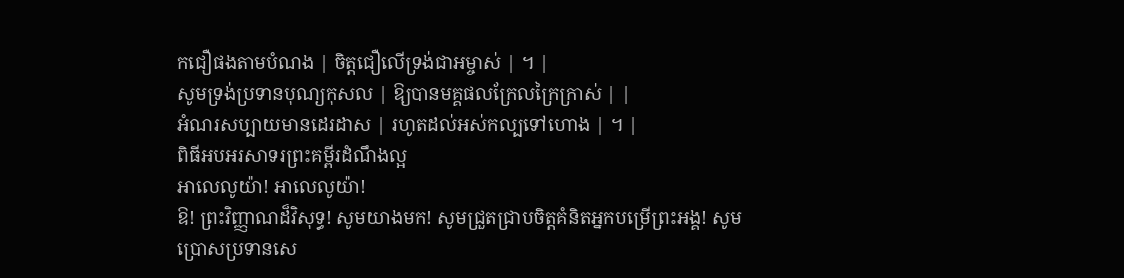កជឿផងតាមបំណង | ចិត្តជឿលើទ្រង់ជាអម្ចាស់ | ។ |
សូមទ្រង់ប្រទានបុណ្យកុសល | ឱ្យបានមគ្គផលក្រែលក្រៃក្រាស់ | |
អំណរសប្បាយមានដេរដាស | រហូតដល់អស់កល្បទៅហោង | ។ |
ពិធីអបអរសាទរព្រះគម្ពីរដំណឹងល្អ
អាលេលូយ៉ា! អាលេលូយ៉ា!
ឱ! ព្រះវិញ្ញាណដ៏វិសុទ្ធ! សូមយាងមក! សូមជ្រួតជ្រាបចិត្តគំនិតអ្នកបម្រើព្រះអង្គ! សូមប្រោសប្រទានសេ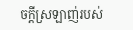ចក្តីស្រឡាញ់របស់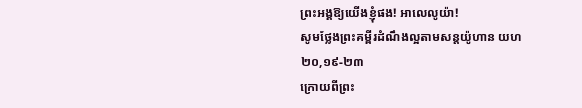ព្រះអង្គឱ្យយើងខ្ញុំផង! អាលេលូយ៉ា!
សូមថ្លែងព្រះគម្ពីរដំណឹងល្អតាមសន្តយ៉ូហាន យហ ២០,១៩-២៣
ក្រោយពីព្រះ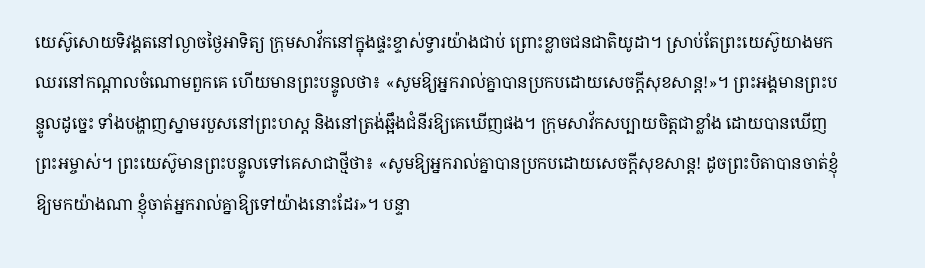យេស៊ូសោយទិវង្គតនៅល្ងាចថ្ងៃអាទិត្យ ក្រុមសាវ័កនៅក្នុងផ្ទះខ្ទាស់ទ្វារយ៉ាងជាប់ ព្រោះខ្លាចជនជាតិយូដា។ ស្រាប់តែព្រះយេស៊ូយាងមកឈរនៅកណ្តាលចំណោមពួកគេ ហើយមានព្រះបន្ទូលថា៖ «សូមឱ្យអ្នករាល់គ្នាបានប្រកបដោយសេចក្តីសុខសាន្ត!»។ ព្រះអង្គមានព្រះបន្ទូលដូច្នេះ ទាំងបង្ហាញស្នាមរបួសនៅព្រះហស្ត និងនៅត្រង់ឆ្អឹងជំនីរឱ្យគេឃើញផង។ ក្រុមសាវ័កសប្បាយចិត្តជាខ្លាំង ដោយបានឃើញព្រះអម្ចាស់។ ព្រះយេស៊ូមានព្រះបន្ទូលទៅគេសាជាថ្មីថា៖ «សូមឱ្យអ្នករាល់គ្នាបានប្រកបដោយសេចក្តីសុខសាន្ត! ដូចព្រះបិតាបានចាត់ខ្ញុំឱ្យមកយ៉ាងណា ខ្ញុំចាត់អ្នករាល់គ្នាឱ្យទៅយ៉ាងនោះដែរ»។ បន្ទា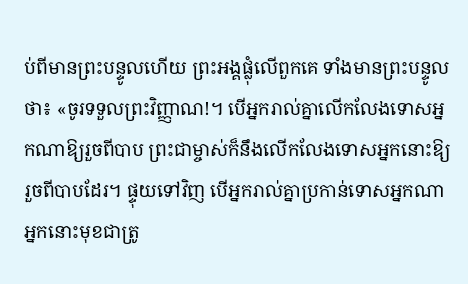ប់ពីមានព្រះបន្ទូលហើយ ព្រះអង្គផ្លុំលើពួកគេ ទាំងមានព្រះបន្ទូលថា៖ «ចូរទទួលព្រះវិញ្ញាណ!។ បើអ្នករាល់គ្នាលើកលែងទោសអ្នកណាឱ្យរួចពីបាប ព្រះជាម្ចាស់ក៏នឹងលើកលែងទោសអ្នកនោះឱ្យរួចពីបាបដែរ។ ផ្ទុយទៅវិញ បើអ្នករាល់គ្នាប្រកាន់ទោសអ្នកណា អ្នកនោះមុខជាត្រូ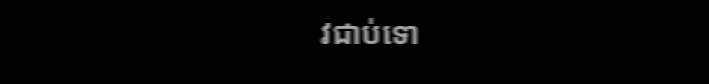វជាប់ទោ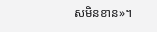សមិនខាន»។